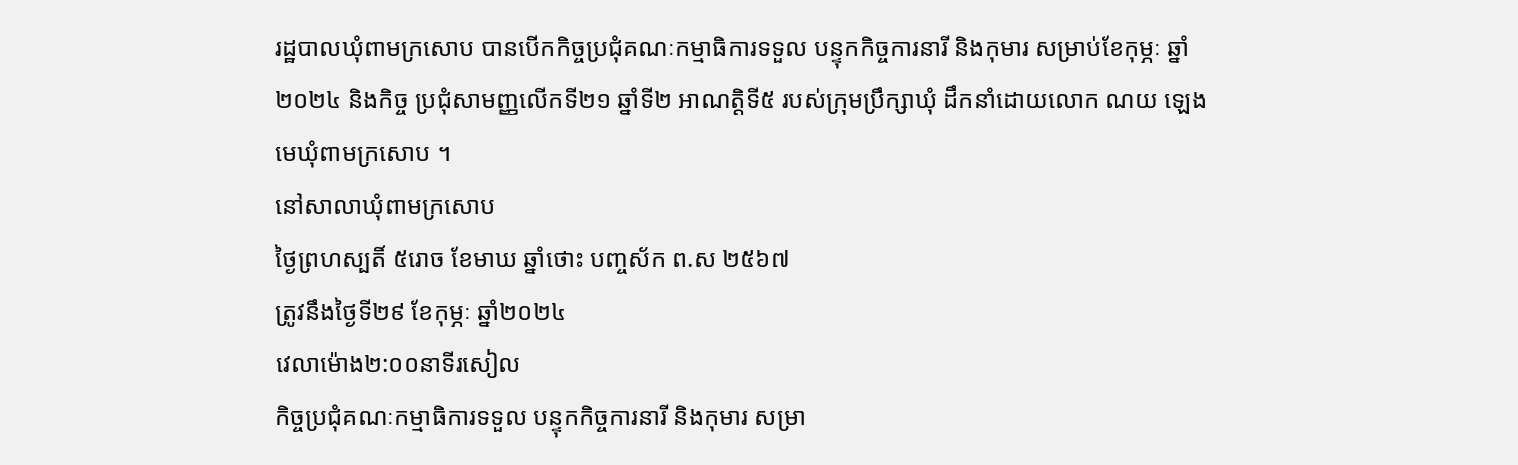រដ្ឋបាលឃុំពាមក្រសោប បានបើកកិច្ចប្រជុំគណៈកម្មាធិការទទួល បន្ទុកកិច្ចការនារី និងកុមារ សម្រាប់ខែកុម្ភៈ ឆ្នាំ២០២៤ និងកិច្ច ប្រជុំសាមញ្ញលើកទី២១ ឆ្នាំទី២ អាណត្តិទី៥ របស់ក្រុមប្រឹក្សាឃុំ ដឹកនាំដោយលោក ណយ ឡេង មេឃុំពាមក្រសោប ។
នៅសាលាឃុំពាមក្រសោប
ថ្ងៃព្រហស្បតិ៍ ៥រោច ខែមាឃ ឆ្នាំថោះ បញ្ចស័ក ព.ស ២៥៦៧
ត្រូវនឹងថ្ងៃទី២៩ ខែកុម្ភៈ ឆ្នាំ២០២៤
វេលាម៉ោង២:០០នាទីរសៀល
កិច្ចប្រជុំគណៈកម្មាធិការទទួល បន្ទុកកិច្ចការនារី និងកុមារ សម្រា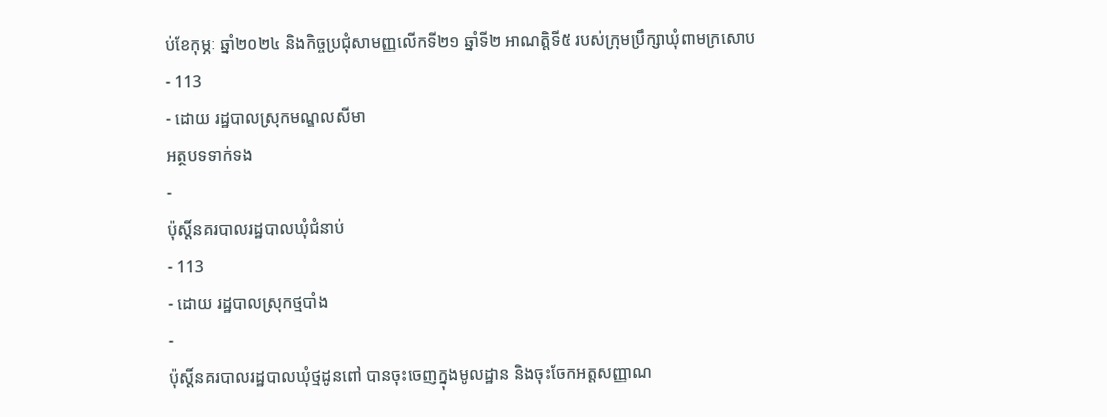ប់ខែកុម្ភៈ ឆ្នាំ២០២៤ និងកិច្ចប្រជុំសាមញ្ញលើកទី២១ ឆ្នាំទី២ អាណត្តិទី៥ របស់ក្រុមប្រឹក្សាឃុំពាមក្រសោប
- 113
- ដោយ រដ្ឋបាលស្រុកមណ្ឌលសីមា
អត្ថបទទាក់ទង
-
ប៉ុស្ដិ៍នគរបាលរដ្ឋបាលឃុំជំនាប់
- 113
- ដោយ រដ្ឋបាលស្រុកថ្មបាំង
-
ប៉ុស្តិ៍នគរបាលរដ្ឋបាលឃុំថ្មដូនពៅ បានចុះចេញក្នុងមូលដ្ឋាន និងចុះចែកអត្តសញ្ញាណ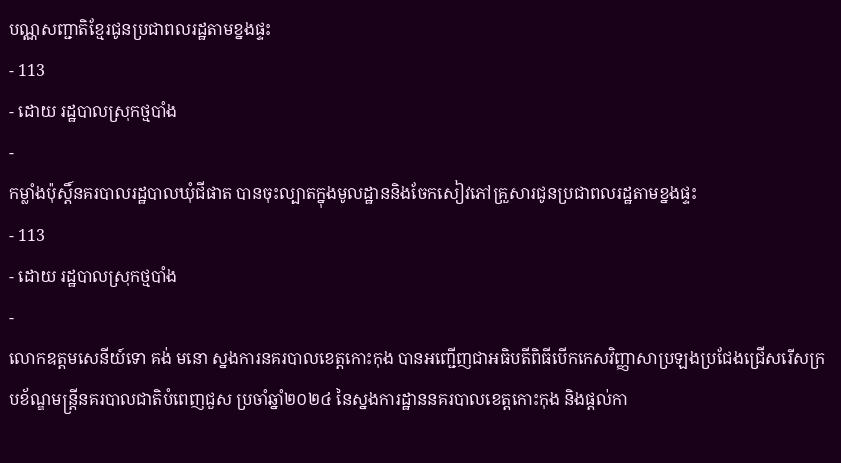បណ្ណសញ្ជាតិខ្មែរជូនប្រជាពលរដ្ឋតាមខ្នងផ្ទះ
- 113
- ដោយ រដ្ឋបាលស្រុកថ្មបាំង
-
កម្លាំងប៉ុស្តិ៍នគរបាលរដ្ឋបាលឃុំជីផាត បានចុះល្បាតក្នុងមូលដ្ឋាននិងចែកសៀវភៅគ្រួសារជូនប្រជាពលរដ្ឋតាមខ្នងផ្ទះ
- 113
- ដោយ រដ្ឋបាលស្រុកថ្មបាំង
-
លោកឧត្តមសេនីយ៍ទោ គង់ មនោ ស្នងការនគរបាលខេត្តកោះកុង បានអញ្ជើញជាអធិបតីពិធីបើកកេសវិញ្ញាសាប្រឡងប្រជែងជ្រើសរើសក្របខ័ណ្ឌមន្ត្រីនគរបាលជាតិបំពេញជួស ប្រចាំឆ្នាំ២០២៤ នៃស្នងការដ្ឋាននគរបាលខេត្តកោះកុង និងផ្តល់កា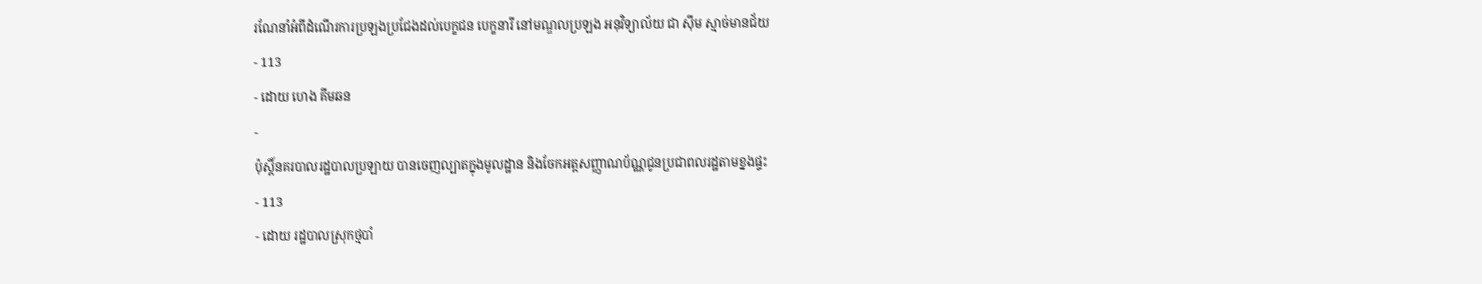រណែនាំអំពីដំណើរការប្រឡងប្រជែងដល់បេក្ខជន បេក្ខនារី នៅមណ្ឌលប្រឡង អនុវិទ្យាល័យ ជា ស៊ីម ស្មាច់មានជ័យ
- 113
- ដោយ ហេង គីមឆន
-
ប៉ុស្តិ៍នគរបាលរដ្ឋបាលប្រឡាយ បានចេញល្បាតក្នុងមូលដ្ឋាន និងចែកអត្តសញ្ញាណប័ណ្ណជូនប្រជាពលរដ្ឋតាមខ្នងផ្ទះ
- 113
- ដោយ រដ្ឋបាលស្រុកថ្មបាំ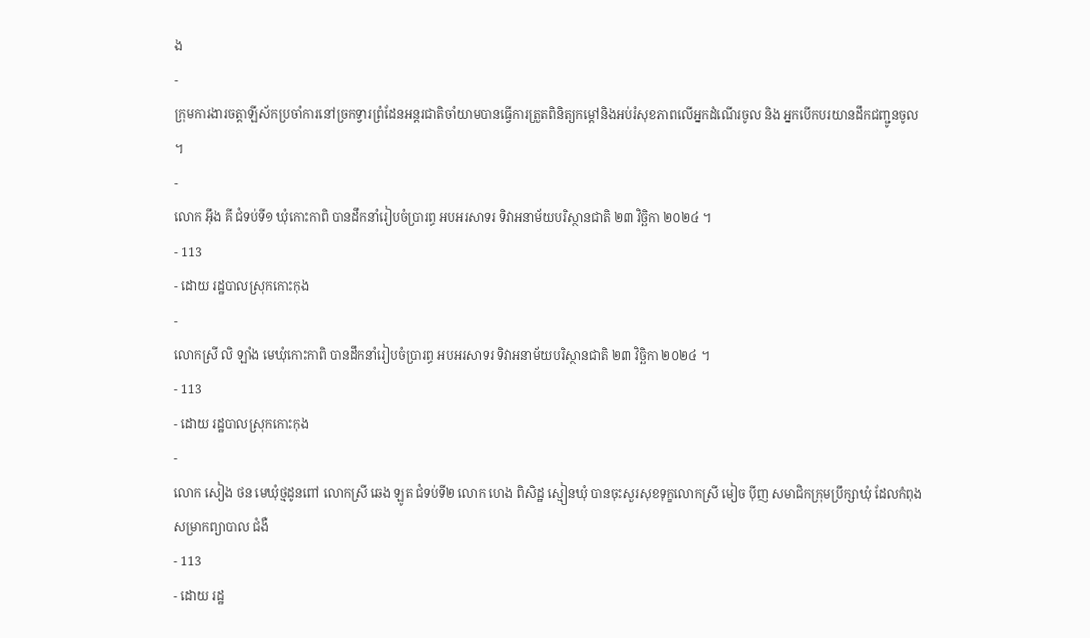ង
-
ក្រុមការងារចត្តាឡីស័កប្រចាំការនៅច្រកទ្វារព្រំដែនអន្ដរជាតិចាំយាមបានធ្វើការត្រួតពិនិត្យកម្ដៅនិងអប់រំសុខភាពលើអ្នកដំណើរចូល និង អ្នកបើកបរយានដឹកជញ្ជូនចូល ។
-
លោក អុឹង គី ជំទប់ទី១ ឃុំកោះកាពិ បានដឹកនាំរៀបចំប្រារព្ធ អបអរសាទរ ទិវាអនាម័យបរិស្ថានជាតិ ២៣ វិច្ឆិកា ២០២៤ ។
- 113
- ដោយ រដ្ឋបាលស្រុកកោះកុង
-
លោកស្រី លិ ឡាំង មេឃុំកោះកាពិ បានដឹកនាំរៀបចំប្រារព្ធ អបអរសាទរ ទិវាអនាម័យបរិស្ថានជាតិ ២៣ វិច្ឆិកា ២០២៤ ។
- 113
- ដោយ រដ្ឋបាលស្រុកកោះកុង
-
លោក សៀង ថន មេឃុំថ្មដូនពៅ លោកស្រី ឆេង ឡូត ជំទប់ទី២ លោក ហេង ពិសិដ្ឋ ស្មៀនឃុំ បានចុះសួរសុខទុក្ខលោកស្រី មៀច ប៉ីញ សមាជិកក្រុមប្រឹក្សាឃុំ ដែលកំពុងសម្រាកព្យាបាល ជំងឺ
- 113
- ដោយ រដ្ឋ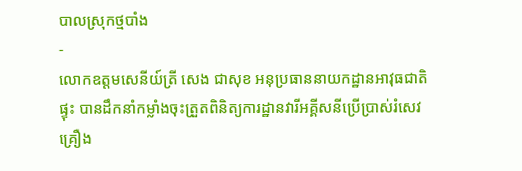បាលស្រុកថ្មបាំង
-
លោកឧត្តមសេនីយ៍ត្រី សេង ជាសុខ អនុប្រធាននាយកដ្ឋានអាវុធជាតិផ្ទុះ បានដឹកនាំកម្លាំងចុះត្រួតពិនិត្យការដ្ឋានវារីអគ្គីសនីប្រើប្រាស់រំសេវគ្រឿង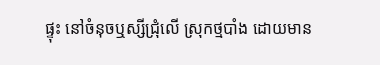ផ្ទុះ នៅចំនុចឬស្សីជ្រុំលើ ស្រុកថ្មបាំង ដោយមាន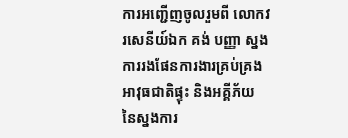ការអញ្ជេីញចូលរួមពី លោកវរសេនីយ៍ឯក គង់ បញ្ញា ស្នងការរងផែនការងារគ្រប់គ្រងអាវុធជាតិផ្ទុះ និងអគ្គីភ័យ នៃស្នងការ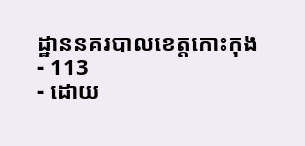ដ្ឋាននគរបាលខេត្តកោះកុង
- 113
- ដោយ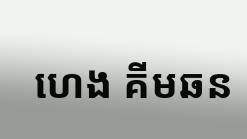ហេង គីមឆន